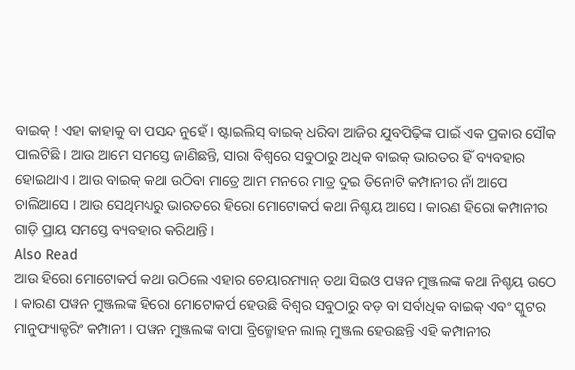ବାଇକ୍ ! ଏହା କାହାକୁ ବା ପସନ୍ଦ ନୁହେଁ । ଷ୍ଟାଇଲିସ୍ ବାଇକ୍ ଧରିବା ଆଜିର ଯୁବପିଢ଼ିଙ୍କ ପାଇଁ ଏକ ପ୍ରକାର ସୌକ ପାଲଟିଛି । ଆଉ ଆମେ ସମସ୍ତେ ଜାଣିଛନ୍ତି, ସାରା ବିଶ୍ୱରେ ସବୁଠାରୁ ଅଧିକ ବାଇକ୍ ଭାରତର ହିଁ ବ୍ୟବହାର ହୋଇଥାଏ । ଆଉ ବାଇକ୍ କଥା ଉଠିବା ମାତ୍ରେ ଆମ ମନରେ ମାତ୍ର ଦୁଇ ତିନୋଟି କମ୍ପାନୀର ନାଁ ଆପେ ଚାଲିଆସେ । ଆଉ ସେଥିମଧ୍ୟରୁ ଭାରତରେ ହିରୋ ମୋଟୋକର୍ପ କଥା ନିଶ୍ଚୟ ଆସେ । କାରଣ ହିରୋ କମ୍ପାନୀର ଗାଡ଼ି ପ୍ରାୟ ସମସ୍ତେ ବ୍ୟବହାର କରିଥାନ୍ତି ।
Also Read
ଆଉ ହିରୋ ମୋଟୋକର୍ପ କଥା ଉଠିଲେ ଏହାର ଚେୟାରମ୍ୟାନ୍ ତଥା ସିଇଓ ପୱନ ମୁଞ୍ଜଲଙ୍କ କଥା ନିଶ୍ଚୟ ଉଠେ । କାରଣ ପୱନ ମୁଞ୍ଜଲଙ୍କ ହିରୋ ମୋଟୋକର୍ପ ହେଉଛି ବିଶ୍ୱର ସବୁଠାରୁ ବଡ଼ ବା ସର୍ବାଧିକ ବାଇକ୍ ଏବଂ ସ୍କୁଟର ମାନୁଫ୍ୟାକ୍ଚରିଂ କମ୍ପାନୀ । ପୱନ ମୁଞ୍ଜଲଙ୍କ ବାପା ବ୍ରିଜ୍ମୋହନ ଲାଲ୍ ମୁଞ୍ଜଲ ହେଉଛନ୍ତି ଏହି କମ୍ପାନୀର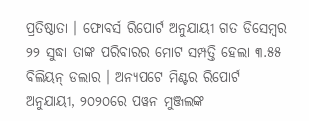ପ୍ରତିଷ୍ଠାତା । ଫୋବର୍ସ ରିପୋର୍ଟ ଅନୁଯାୟୀ ଗତ ଡିସେମ୍ବର ୨୨ ସୁଦ୍ଧା ତାଙ୍କ ପରିବାରର ମୋଟ ସମ୍ପତ୍ତି ହେଲା ୩.୫୫ ବିଲିୟନ୍ ଡଲାର । ଅନ୍ୟପଟେ ମିଣ୍ଟର ରିପୋର୍ଟ ଅନୁଯାୟୀ, ୨୦୨୦ରେ ପୱନ ମୁଞ୍ଜଲଙ୍କ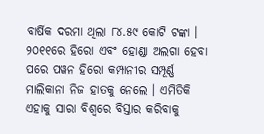ବାର୍ଷିକ ଦରମା ଥିଲା ୮୪.୫୯ କୋଟି ଟଙ୍କା ।
୨୦୧୧ରେ ହିରୋ ଏବଂ ହୋଣ୍ଡା ଅଲଗା ହେବା ପରେ ପୱନ ହିରୋ କମ୍ପାନୀର ସମ୍ପୂର୍ଣ୍ଣ ମାଲିକାନା ନିଜ ହାତକୁ ନେଲେ । ଏମିତିକି ଏହାକୁ ସାରା ବିଶ୍ୱରେ ବିସ୍ତାର କରିବାକୁ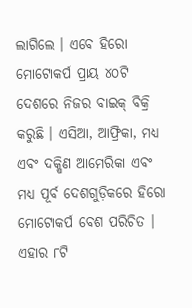ଲାଗିଲେ । ଏବେ ହିରୋ ମୋଟୋକର୍ପ ପ୍ରାୟ ୪୦ଟି ଦେଶରେ ନିଜର ବାଇକ୍ ବିକ୍ରି କରୁଛି । ଏସିଆ, ଆଫ୍ରିକା, ମଧ୍ୟ ଏବଂ ଦକ୍ଷିଣ ଆମେରିକା ଏବଂ ମଧ୍ୟ ପୂର୍ବ ଦେଶଗୁଡ଼ିକରେ ହିରୋ ମୋଟୋକର୍ପ ବେଶ ପରିଚିତ ।
ଏହାର ୮ଟି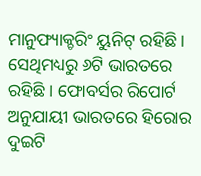ମାନୁଫ୍ୟାକ୍ଚରିଂ ୟୁନିଟ୍ ରହିଛି । ସେଥିମଧ୍ୟରୁ ୬ଟି ଭାରତରେ ରହିଛି । ଫୋବର୍ସର ରିପୋର୍ଟ ଅନୁଯାୟୀ ଭାରତରେ ହିରୋର ଦୁଇଟି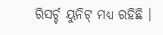ରିସର୍ଚ୍ଚ ୟୁନିଟ୍ ମଧ୍ୟ ରହିଛି ।